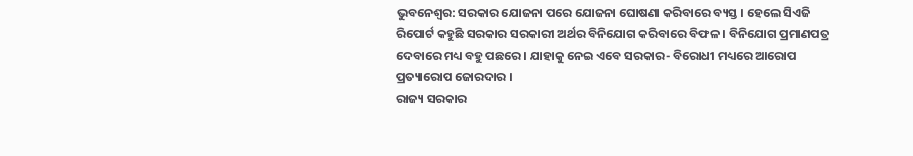ଭୁବନେଶ୍ବର: ସରକାର ଯୋଜନା ପରେ ଯୋଜନା ଘୋଷଣା କରିବାରେ ବ୍ୟସ୍ତ । ହେଲେ ସିଏଜି ରିପୋର୍ଟ କହୁଛି ସରକାର ସରକାରୀ ଅର୍ଥର ବିନିଯୋଗ କରିବାରେ ବିଫଳ । ବିନିଯୋଗ ପ୍ରମାଣପତ୍ର ଦେବାରେ ମଧ୍ୟ ବହୁ ପଛରେ । ଯାହାକୁ ନେଇ ଏବେ ସରକାର- ବିରୋଧୀ ମଧ୍ୟରେ ଆରୋପ ପ୍ରତ୍ୟାରୋପ ଜୋରଦାର ।
ରାଜ୍ୟ ସରକାର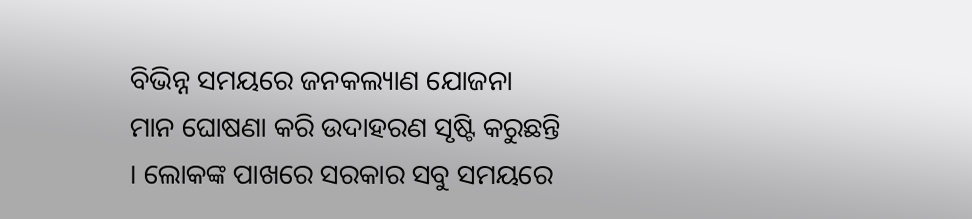ବିଭିନ୍ନ ସମୟରେ ଜନକଲ୍ୟାଣ ଯୋଜନା ମାନ ଘୋଷଣା କରି ଉଦାହରଣ ସୃଷ୍ଟି କରୁଛନ୍ତି । ଲୋକଙ୍କ ପାଖରେ ସରକାର ସବୁ ସମୟରେ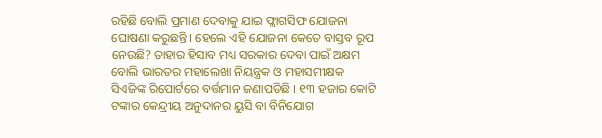ରହିଛି ବୋଲି ପ୍ରମାଣ ଦେବାକୁ ଯାଇ ଫ୍ଲାଗସିଫ ଯୋଜନା ଘୋଷଣା କରୁଛନ୍ତି। ହେଲେ ଏହି ଯୋଜନା କେତେ ବାସ୍ତବ ରୂପ ନେଉଛି? ତାହାର ହିସାବ ମଧ୍ୟ ସରକାର ଦେବା ପାଇଁ ଅକ୍ଷମ ବୋଲି ଭାରତର ମହାଲେଖା ନିୟନ୍ତ୍ରକ ଓ ମହାସମୀକ୍ଷକ ସିଏଜିଙ୍କ ରିପୋର୍ଟରେ ବର୍ତ୍ତମାନ ଜଣାପଡିଛି । ୧୩ ହଜାର କୋଟି ଟଙ୍କାର କେନ୍ଦ୍ରୀୟ ଅନୁଦାନର ୟୁସି ବା ବିନିଯୋଗ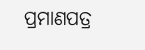ପ୍ରମାଣପତ୍ର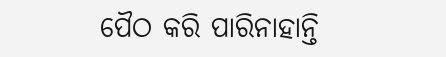ପୈଠ କରି ପାରିନାହାନ୍ତି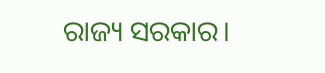ରାଜ୍ୟ ସରକାର।